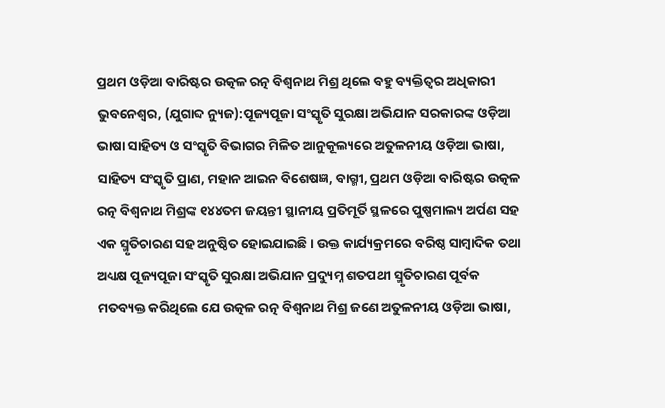ପ୍ରଥମ ଓଡ଼ିଆ ବାରିଷ୍ଟର ଉତ୍କଳ ରତ୍ନ ବିଶ୍ୱନାଥ ମିଶ୍ର ଥିଲେ ବହୁ ବ୍ୟକ୍ତିତ୍ୱର ଅଧିକାରୀ
ଭୁବନେଶ୍ୱର, (ଯୁଗାବ୍ଦ ନ୍ୟୁଜ):ପୂଜ୍ୟପୂଜା ସଂସ୍କୃତି ସୁରକ୍ଷା ଅଭିଯାନ ସରକାରଙ୍କ ଓଡ଼ିଆ ଭାଷା ସାହିତ୍ୟ ଓ ସଂସ୍କୃତି ବିଭାଗର ମିଳିତ ଆନୁକୂଲ୍ୟରେ ଅତୁଳନୀୟ ଓଡ଼ିଆ ଭାଷା, ସାହିତ୍ୟ ସଂସ୍କୃତି ପ୍ରାଣ, ମହାନ ଆଇନ ବିଶେଷଜ୍ଞ, ବାଗ୍ମୀ, ପ୍ରଥମ ଓଡ଼ିଆ ବାରିଷ୍ଟର ଉତ୍କଳ ରତ୍ନ ବିଶ୍ୱନାଥ ମିଶ୍ରଙ୍କ ୧୪୪ତମ ଜୟନ୍ତୀ ସ୍ଥାନୀୟ ପ୍ରତିମୂର୍ତି ସ୍ଥଳରେ ପୁଷ୍ପମାଲ୍ୟ ଅର୍ପଣ ସହ ଏକ ସ୍ମୃତିଚାରଣ ସହ ଅନୁଷ୍ଠିତ ହୋଇଯାଇଛି । ଉକ୍ତ କାର୍ଯ୍ୟକ୍ରମରେ ବରିଷ୍ଠ ସାମ୍ବାଦିକ ତଥା ଅଧ୍ୟକ୍ଷ ପୂଜ୍ୟପୂଜା ସଂସ୍କୃତି ସୁରକ୍ଷା ଅଭିଯାନ ପ୍ରଦ୍ୟୁମ୍ନ ଶତପଥୀ ସ୍ମୃତିଚାରଣ ପୂର୍ବକ ମତବ୍ୟକ୍ତ କରିଥିଲେ ଯେ ଉତ୍କଳ ରତ୍ନ ବିଶ୍ୱନାଥ ମିଶ୍ର ଜଣେ ଅତୁଳନୀୟ ଓଡ଼ିଆ ଭାଷା,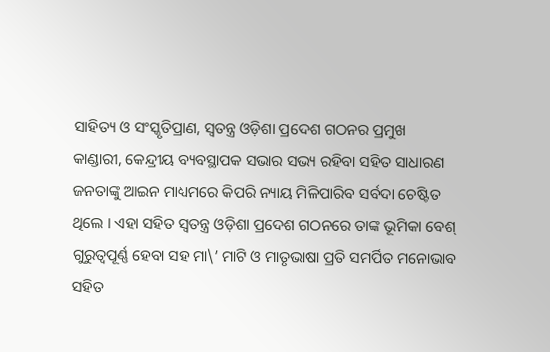ସାହିତ୍ୟ ଓ ସଂସ୍କୃତିପ୍ରାଣ, ସ୍ୱତନ୍ତ୍ର ଓଡ଼ିଶା ପ୍ରଦେଶ ଗଠନର ପ୍ରମୁଖ କାଣ୍ଡାରୀ, କେନ୍ଦ୍ରୀୟ ବ୍ୟବସ୍ଥାପକ ସଭାର ସଭ୍ୟ ରହିବା ସହିତ ସାଧାରଣ ଜନତାଙ୍କୁ ଆଇନ ମାଧ୍ୟମରେ କିପରି ନ୍ୟାୟ ମିଳିପାରିବ ସର୍ବଦା ଚେଷ୍ଟିତ ଥିଲେ । ଏହା ସହିତ ସ୍ୱତନ୍ତ୍ର ଓଡ଼ିଶା ପ୍ରଦେଶ ଗଠନରେ ତାଙ୍କ ଭୂମିକା ବେଶ୍ ଗୁରୁତ୍ୱପୂର୍ଣ୍ଣ ହେବା ସହ ମା\’ ମାଟି ଓ ମାତୃଭାଷା ପ୍ରତି ସମର୍ପିତ ମନୋଭାବ ସହିତ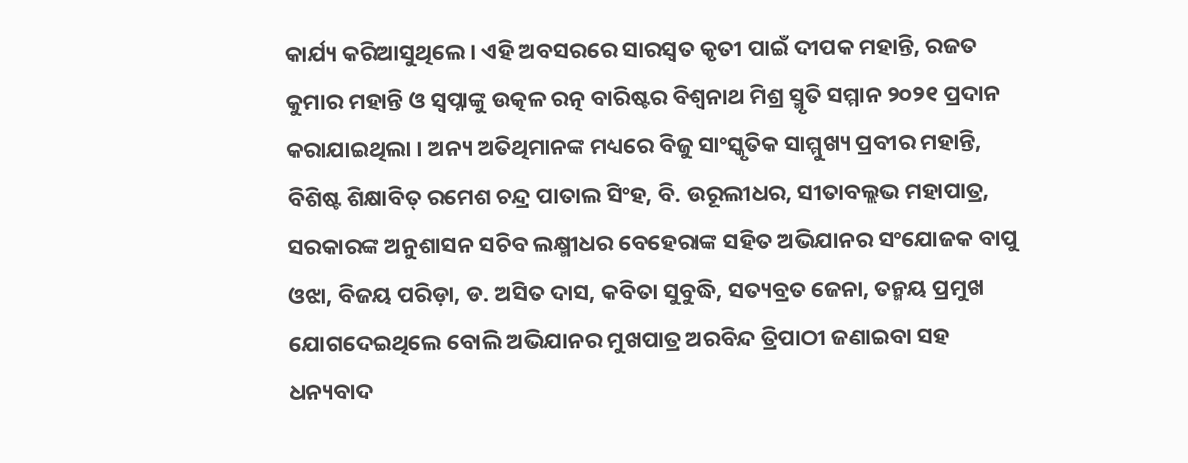କାର୍ଯ୍ୟ କରିଆସୁଥିଲେ । ଏହି ଅବସରରେ ସାରସ୍ୱତ କୃତୀ ପାଇଁ ଦୀପକ ମହାନ୍ତି, ରଜତ କୁମାର ମହାନ୍ତି ଓ ସ୍ୱପ୍ନାଙ୍କୁ ଉତ୍କଳ ରତ୍ନ ବାରିଷ୍ଟର ବିଶ୍ୱନାଥ ମିଶ୍ର ସ୍ମୃତି ସମ୍ମାନ ୨୦୨୧ ପ୍ରଦାନ କରାଯାଇଥିଲା । ଅନ୍ୟ ଅତିଥିମାନଙ୍କ ମଧ୍ୟରେ ବିଜୁ ସାଂସ୍କୃତିକ ସାମ୍ମୁଖ୍ୟ ପ୍ରବୀର ମହାନ୍ତି, ବିଶିଷ୍ଟ ଶିକ୍ଷାବିତ୍ ରମେଶ ଚନ୍ଦ୍ର ପାତାଲ ସିଂହ, ବି. ଉୂରଲୀଧର, ସୀତାବଲ୍ଲଭ ମହାପାତ୍ର, ସରକାରଙ୍କ ଅନୁଶାସନ ସଚିବ ଲକ୍ଷ୍ମୀଧର ବେହେରାଙ୍କ ସହିତ ଅଭିଯାନର ସଂଯୋଜକ ବାପୁ ଓଝା, ବିଜୟ ପରିଡ଼ା, ଡ. ଅସିତ ଦାସ, କବିତା ସୁବୁଦ୍ଧି, ସତ୍ୟବ୍ରତ ଜେନା, ତନ୍ମୟ ପ୍ରମୁଖ ଯୋଗଦେଇଥିଲେ ବୋଲି ଅଭିଯାନର ମୁଖପାତ୍ର ଅରବିନ୍ଦ ତ୍ରିପାଠୀ ଜଣାଇବା ସହ ଧନ୍ୟବାଦ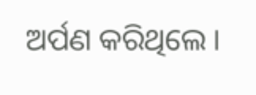ଅର୍ପଣ କରିଥିଲେ ।